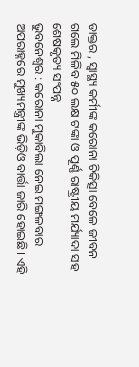ଡାକ୍ତର , ସ୍ବାସ୍ଥ୍ୟ କର୍ମୀଙ୍କ କରୋନା ଚିକିତ୍ସା ବେଳେ ଜୀବନ ଗଲେ ମିଳିବ ୫୦ ଲକ୍ଷ ଟଙ୍କା ଓ ପୂର୍ଣ୍ଣ ରାଷ୍ଟ୍ରୀୟ ମର୍ଯ୍ୟାଦା ସହ ଶେଷକୃତ୍ୟ ସଂପନ୍ନ
ଭୁବନେଶ୍ବର : କରୋନା ମୁକାବିଲା ନେଇ ମଙ୍ଗଳବାର ଅପରାହ୍ନରେ ମୁଖ୍ୟମନ୍ତ୍ରୀଙ୍କ ଭିଡ଼ିଓ ବାର୍ତ୍ତା ଜାରି ହୋଇଛି। ଏହି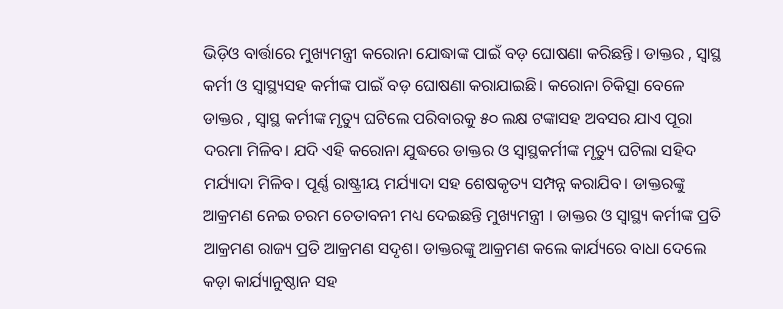ଭିଡ଼ିଓ ବାର୍ତ୍ତାରେ ମୁଖ୍ୟମନ୍ତ୍ରୀ କରୋନା ଯୋଦ୍ଧାଙ୍କ ପାଇଁ ବଡ଼ ଘୋଷଣା କରିଛନ୍ତି। ଡାକ୍ତର , ସ୍ବାସ୍ଥ କର୍ମୀ ଓ ସ୍ବାସ୍ଥ୍ୟସହ କର୍ମୀଙ୍କ ପାଇଁ ବଡ଼ ଘୋଷଣା କରାଯାଇଛି। କରୋନା ଚିକିତ୍ସା ବେଳେ ଡାକ୍ତର , ସ୍ବାସ୍ଥ କର୍ମୀଙ୍କ ମୃତ୍ୟୁ ଘଟିଲେ ପରିବାରକୁ ୫୦ ଲକ୍ଷ ଟଙ୍କାସହ ଅବସର ଯାଏ ପୂରା ଦରମା ମିଳିବ। ଯଦି ଏହି କରୋନା ଯୁଦ୍ଧରେ ଡାକ୍ତର ଓ ସ୍ବାସ୍ଥକର୍ମୀଙ୍କ ମୃତ୍ୟୁ ଘଟିଲା ସହିଦ ମର୍ଯ୍ୟାଦା ମିଳିବ। ପୂର୍ଣ୍ଣ ରାଷ୍ଟ୍ରୀୟ ମର୍ଯ୍ୟାଦା ସହ ଶେଷକୃତ୍ୟ ସମ୍ପନ୍ନ କରାଯିବ। ଡାକ୍ତରଙ୍କୁ ଆକ୍ରମଣ ନେଇ ଚରମ ଚେତାବନୀ ମଧ୍ୟ ଦେଇଛନ୍ତି ମୁଖ୍ୟମନ୍ତ୍ରୀ । ଡାକ୍ତର ଓ ସ୍ବାସ୍ଥ୍ୟ କର୍ମୀଙ୍କ ପ୍ରତି ଆକ୍ରମଣ ରାଜ୍ୟ ପ୍ରତି ଆକ୍ରମଣ ସଦୃଶ। ଡାକ୍ତରଙ୍କୁ ଆକ୍ରମଣ କଲେ କାର୍ଯ୍ୟରେ ବାଧା ଦେଲେ କଡ଼ା କାର୍ଯ୍ୟାନୁଷ୍ଠାନ ସହ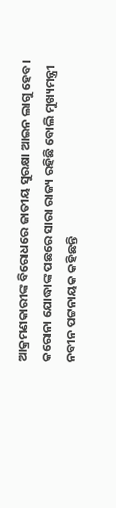ଆକ୍ରମଣକାରୀଙ୍କ ବିରୋଧରେ ଜାତୀୟ ସୁରକ୍ଷା ଆଇନ ଲାଗୁ ହେବ। କରୋନା ଯୋଦ୍ଧାଙ୍କ ପଛରେ ସାରା ରାଜ୍ୟ ରହିଛି ବୋଲି ମୁଖ୍ୟମନ୍ତ୍ରୀ ନବୀନ ପଟ୍ଟନାୟକ କହିଛନ୍ତି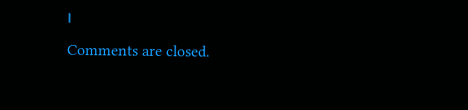।
Comments are closed.